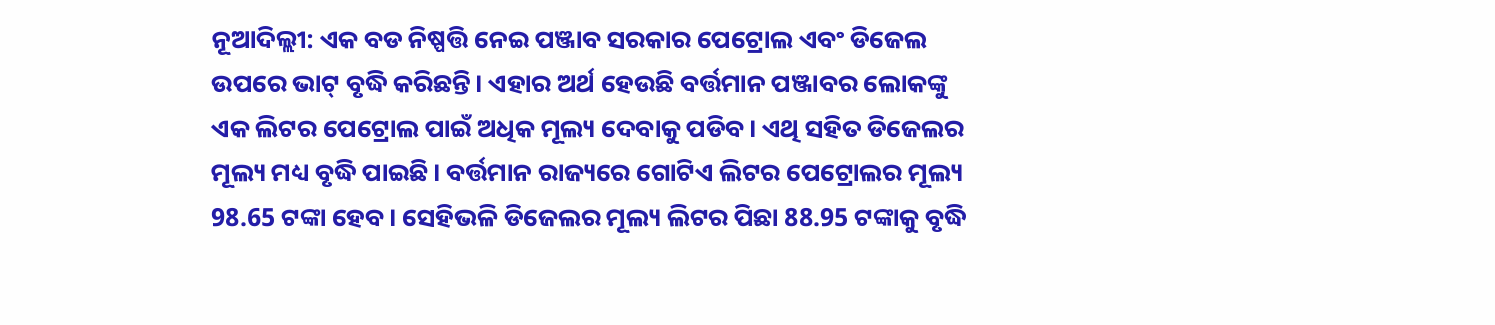ନୂଆଦିଲ୍ଲୀ: ଏକ ବଡ ନିଷ୍ପତ୍ତି ନେଇ ପଞ୍ଜାବ ସରକାର ପେଟ୍ରୋଲ ଏବଂ ଡିଜେଲ ଉପରେ ଭାଟ୍ ବୃଦ୍ଧି କରିଛନ୍ତି। ଏହାର ଅର୍ଥ ହେଉଛି ବର୍ତ୍ତମାନ ପଞ୍ଜାବର ଲୋକଙ୍କୁ ଏକ ଲିଟର ପେଟ୍ରୋଲ ପାଇଁ ଅଧିକ ମୂଲ୍ୟ ଦେବାକୁ ପଡିବ। ଏଥି ସହିତ ଡିଜେଲର ମୂଲ୍ୟ ମଧ୍ୟ ବୃଦ୍ଧି ପାଇଛି। ବର୍ତ୍ତମାନ ରାଜ୍ୟରେ ଗୋଟିଏ ଲିଟର ପେଟ୍ରୋଲର ମୂଲ୍ୟ 98.65 ଟଙ୍କା ହେବ। ସେହିଭଳି ଡିଜେଲର ମୂଲ୍ୟ ଲିଟର ପିଛା 88.95 ଟଙ୍କାକୁ ବୃଦ୍ଧି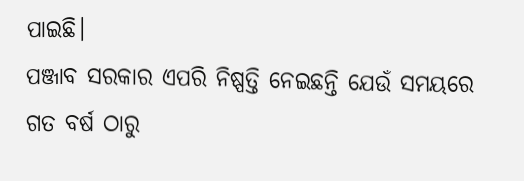ପାଇଛି।
ପଞ୍ଜାବ ସରକାର ଏପରି ନିଷ୍ପତ୍ତି ନେଇଛନ୍ତି ଯେଉଁ ସମୟରେ ଗତ ବର୍ଷ ଠାରୁ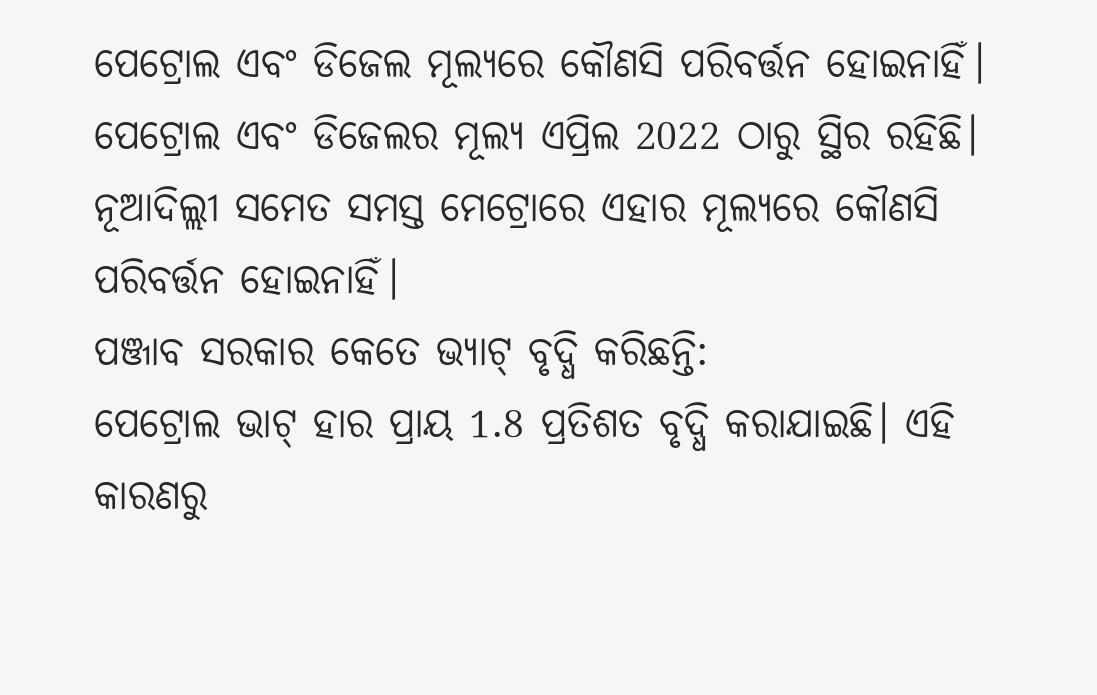ପେଟ୍ରୋଲ ଏବଂ ଡିଜେଲ ମୂଲ୍ୟରେ କୌଣସି ପରିବର୍ତ୍ତନ ହୋଇନାହିଁ। ପେଟ୍ରୋଲ ଏବଂ ଡିଜେଲର ମୂଲ୍ୟ ଏପ୍ରିଲ 2022 ଠାରୁ ସ୍ଥିର ରହିଛି। ନୂଆଦିଲ୍ଲୀ ସମେତ ସମସ୍ତ ମେଟ୍ରୋରେ ଏହାର ମୂଲ୍ୟରେ କୌଣସି ପରିବର୍ତ୍ତନ ହୋଇନାହିଁ।
ପଞ୍ଜାବ ସରକାର କେତେ ଭ୍ୟାଟ୍ ବୃଦ୍ଧି କରିଛନ୍ତି:
ପେଟ୍ରୋଲ ଭାଟ୍ ହାର ପ୍ରାୟ 1.8 ପ୍ରତିଶତ ବୃଦ୍ଧି କରାଯାଇଛି। ଏହି କାରଣରୁ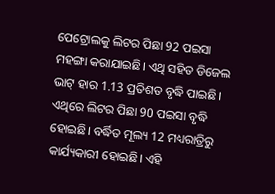ପେଟ୍ରୋଲକୁ ଲିଟର ପିଛା 92 ପଇସା ମହଙ୍ଗା କରାଯାଇଛି। ଏଥି ସହିତ ଡିଜେଲ ଭାଟ୍ ହାର 1.13 ପ୍ରତିଶତ ବୃଦ୍ଧି ପାଇଛି। ଏଥିରେ ଲିଟର ପିଛା 90 ପଇସା ବୃଦ୍ଧି ହୋଇଛି। ବର୍ଦ୍ଧିତ ମୂଲ୍ୟ 12 ମଧ୍ୟରାତ୍ରିରୁ କାର୍ଯ୍ୟକାରୀ ହୋଇଛି। ଏହି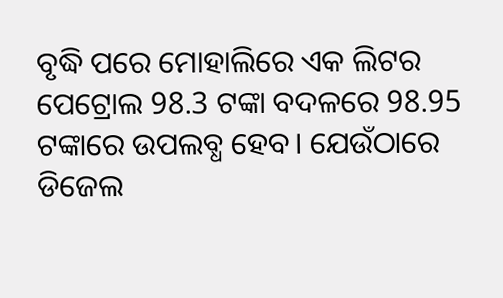ବୃଦ୍ଧି ପରେ ମୋହାଲିରେ ଏକ ଲିଟର ପେଟ୍ରୋଲ 98.3 ଟଙ୍କା ବଦଳରେ 98.95 ଟଙ୍କାରେ ଉପଲବ୍ଧ ହେବ। ଯେଉଁଠାରେ ଡିଜେଲ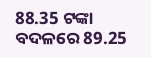88.35 ଟଙ୍କା ବଦଳରେ 89.25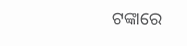ଟଙ୍କାରେ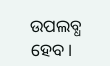ଉପଲବ୍ଧ ହେବ।